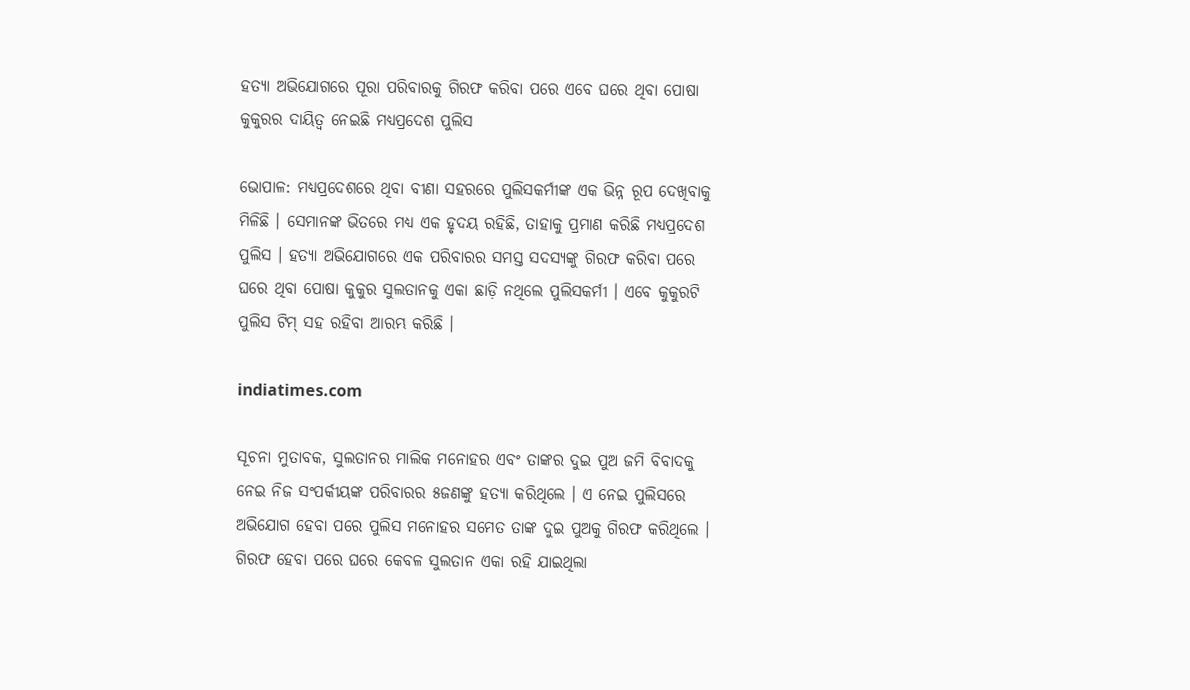ହତ୍ୟା ଅଭିଯୋଗରେ ପୂରା ପରିବାରକୁ ଗିରଫ କରିବା ପରେ ଏବେ ଘରେ ଥିବା ପୋଷା କୁକୁରର ଦାୟିତ୍ୱ ନେଇଛି ମଧ୍ୟପ୍ରଦେଶ ପୁଲିସ

ଭୋପାଳ: ମଧ୍ୟପ୍ରଦେଶରେ ଥିବା ବୀଣା ସହରରେ ପୁଲିସକର୍ମୀଙ୍କ ଏକ ଭିନ୍ନ ରୂପ ଦେଖିବାକୁ ମିଳିଛି । ସେମାନଙ୍କ ଭିତରେ ମଧ୍ୟ ଏକ ହୃଦୟ ରହିଛି, ତାହାକୁ ପ୍ରମାଣ କରିଛି ମଧ୍ୟପ୍ରଦେଶ ପୁଲିସ । ହତ୍ୟା ଅଭିଯୋଗରେ ଏକ ପରିବାରର ସମସ୍ତ ସଦସ୍ୟଙ୍କୁ ଗିରଫ କରିବା ପରେ ଘରେ ଥିବା ପୋଷା କୁକୁର ସୁଲତାନକୁ ଏକା ଛାଡ଼ି ନଥିଲେ ପୁଲିସକର୍ମୀ । ଏବେ କୁକୁରଟି ପୁଲିସ ଟିମ୍‌ ସହ ରହିବା ଆରମ୍ଭ କରିଛି ।

indiatimes.com

ସୂଚନା ମୁତାବକ, ସୁଲତାନର ମାଲିକ ମନୋହର ଏବଂ ତାଙ୍କର ଦୁଇ ପୁଅ ଜମି ବିବାଦକୁ ନେଇ ନିଜ ସଂପର୍କୀୟଙ୍କ ପରିବାରର ୫ଜଣଙ୍କୁ ହତ୍ୟା କରିଥିଲେ । ଏ ନେଇ ପୁଲିସରେ ଅଭିଯୋଗ ହେବା ପରେ ପୁଲିସ ମନୋହର ସମେତ ତାଙ୍କ ଦୁଇ ପୁଅକୁ ଗିରଫ କରିଥିଲେ । ଗିରଫ ହେବା ପରେ ଘରେ କେବଳ ସୁଲତାନ ଏକା ରହି ଯାଇଥିଲା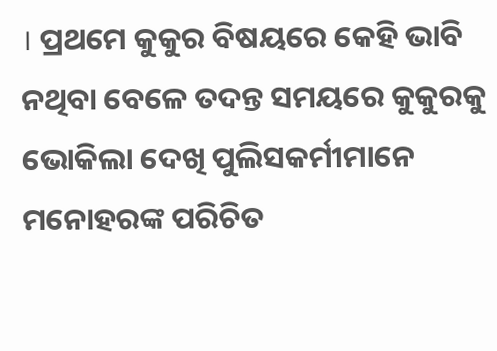। ପ୍ରଥମେ କୁକୁର ବିଷୟରେ କେହି ଭାବି ନଥିବା ବେଳେ ତଦନ୍ତ ସମୟରେ କୁକୁରକୁ ଭୋକିଲା ଦେଖି ପୁଲିସକର୍ମୀମାନେ ମନୋହରଙ୍କ ପରିଚିତ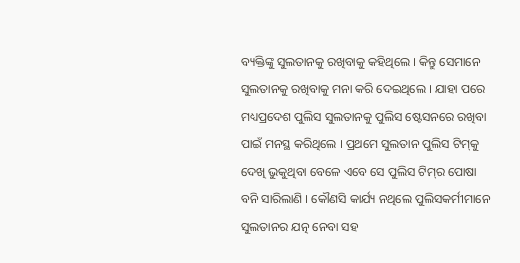ବ୍ୟକ୍ତିଙ୍କୁ ସୁଲତାନକୁ ରଖିବାକୁ କହିଥିଲେ । କିନ୍ତୁ ସେମାନେ ସୁଲତାନକୁ ରଖିବାକୁ ମନା କରି ଦେଇଥିଲେ । ଯାହା ପରେ ମଧ୍ୟପ୍ରଦେଶ ପୁଲିସ ସୁଲତାନକୁ ପୁଲିସ ଷ୍ଟେସନରେ ରଖିବା ପାଇଁ ମନସ୍ଥ କରିଥିଲେ । ପ୍ରଥମେ ସୁଲତାନ ପୁଲିସ ଟିମ୍‌କୁ ଦେଖି ଭୁକୁଥିବା ବେଳେ ଏବେ ସେ ପୁଲିସ ଟିମ୍‌ର ପୋଷା ବନି ସାରିଲାଣି । କୌଣସି କାର୍ଯ୍ୟ ନଥିଲେ ପୁଲିସକର୍ମୀମାନେ ସୁଲତାନର ଯତ୍ନ ନେବା ସହ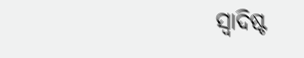ସ୍ୱାଦିଷ୍ଟ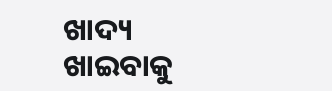ଖାଦ୍ୟ ଖାଇବାକୁ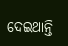ଦେଇଥାନ୍ତି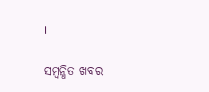।

ସମ୍ବନ୍ଧିତ ଖବର